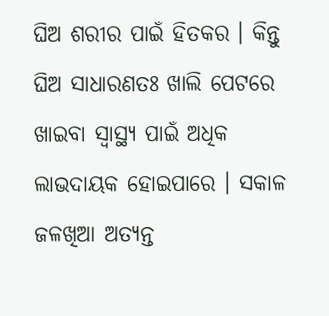ଘିଅ ଶରୀର ପାଇଁ ହିତକର । କିନ୍ତୁ ଘିଅ ସାଧାରଣତଃ ଖାଲି ପେଟରେ ଖାଇବା ସ୍ୱାସ୍ଥ୍ୟ ପାଇଁ ଅଧିକ ଲାଭଦାୟକ ହୋଇପାରେ । ସକାଳ ଜଳଖିଆ ଅତ୍ୟନ୍ତ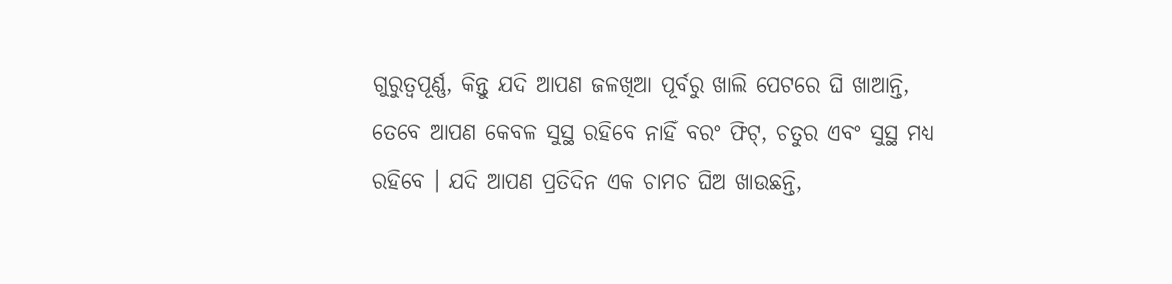ଗୁରୁତ୍ୱପୂର୍ଣ୍ଣ, କିନ୍ତୁ ଯଦି ଆପଣ ଜଳଖିଆ ପୂର୍ବରୁ ଖାଲି ପେଟରେ ଘି ଖାଆନ୍ତି, ତେବେ ଆପଣ କେବଳ ସୁସ୍ଥ ରହିବେ ନାହିଁ ବରଂ ଫିଟ୍, ଚତୁର ଏବଂ ସୁସ୍ଥ ମଧ୍ୟ ରହିବେ । ଯଦି ଆପଣ ପ୍ରତିଦିନ ଏକ ଚାମଚ ଘିଅ ଖାଉଛନ୍ତି,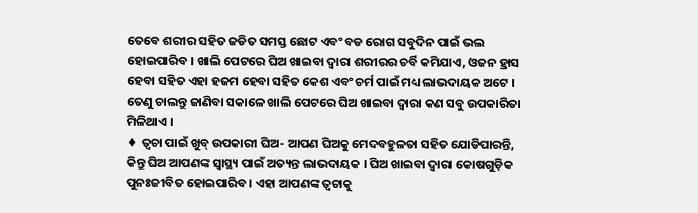ତେବେ ଶରୀର ସହିତ ଜଡିତ ସମସ୍ତ ଛୋଟ ଏବଂ ବଡ ରୋଗ ସବୁଦିନ ପାଇଁ ଭଲ ହୋଇପାରିବ । ଖାଲି ପେଟରେ ଘିଅ ଖାଇବା ଦ୍ୱାରା ଶରୀରର ଚର୍ବି କମିଯାଏ, ଓଜନ ହ୍ରାସ ହେବା ସହିତ ଏହା ହଜମ ହେବା ସହିତ କେଶ ଏବଂ ଚର୍ମ ପାଇଁ ମଧ୍ୟ ଲାଭଦାୟକ ଅଟେ । ତେଣୁ ଚାଲନ୍ତୁ ଜାଣିବା ସକାଳେ ଖାଲି ପେଟରେ ଘିଅ ଖାଇବା ଦ୍ୱାରା କଣ ସବୁ ଉପକାରିତା ମିଳିଥାଏ ।
♦ ତ୍ୱଚା ପାଇଁ ଖୁବ୍ ଉପକାରୀ ଘିଅ- ଆପଣ ଘିଅକୁ ମେଦବହୁଳତା ସହିତ ଯୋଡିପାରନ୍ତି, କିନ୍ତୁ ଘିଅ ଆପଣଙ୍କ ସ୍ୱାସ୍ଥ୍ୟ ପାଇଁ ଅତ୍ୟନ୍ତ ଲାଭଦାୟକ । ଘିଅ ଖାଇବା ଦ୍ୱାରା କୋଷଗୁଡ଼ିକ ପୁନଃଜୀବିତ ହୋଇପାରିବ । ଏହା ଆପଣଙ୍କ ତ୍ୱଚାକୁ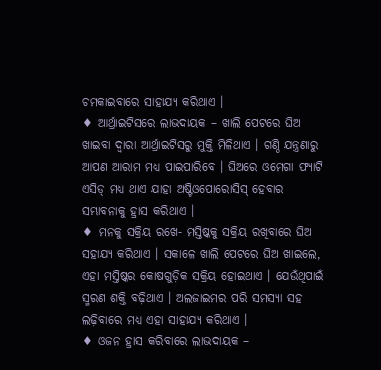ଚମକାଇବାରେ ସାହାଯ୍ୟ କରିଥାଏ ।
♦ ଆର୍ଥ୍ରାଇଟିସରେ ଲାଭଦାୟକ – ଖାଲି ପେଟରେ ଘିଅ ଖାଇବା ଦ୍ୱାରା ଆର୍ଥ୍ରାଇଟିସରୁ ମୁକ୍ତି ମିଳିଥାଏ । ଗଣ୍ଠି ଯନ୍ତ୍ରଣାରୁ ଆପଣ ଆରାମ ମଧ୍ୟ ପାଇପାରିବେ । ଘିଅରେ ଓମେଗା ଫ୍ୟାଟି ଏସିଡ୍ ମଧ୍ୟ ଥାଏ ଯାହା ଅଷ୍ଟିଓପୋରୋସିସ୍ ହେବାର ସମ୍ଭାବନାକୁ ହ୍ରାସ କରିଥାଏ ।
♦ ମନକୁ ସକ୍ରିୟ ରଖେ- ମସ୍ତିଷ୍କକୁ ସକ୍ରିୟ ରଖିବାରେ ଘିଅ ସହାଯ୍ୟ କରିଥାଏ । ସକାଳେ ଖାଲି ପେଟରେ ଘିଅ ଖାଇଲେ, ଏହା ମସ୍ତିଷ୍କର କୋଷଗୁଡ଼ିକ ସକ୍ରିୟ ହୋଇଥାଏ । ଯେଉଁଥିପାଇଁ ସ୍ମରଣ ଶକ୍ତି ବଢ଼ିଥାଏ । ଅଲଜାଇମର ପରି ସମସ୍ୟା ସହ ଲଢ଼ିବାରେ ମଧ୍ୟ ଏହା ସାହାଯ୍ୟ କରିଥାଏ ।
♦ ଓଜନ ହ୍ରାସ କରିବାରେ ଲାଭଦାୟକ –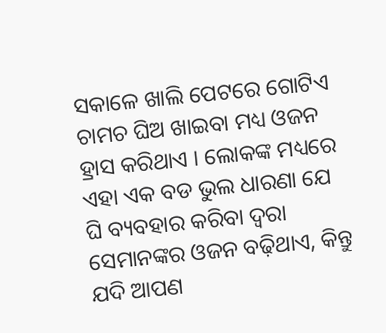ସକାଳେ ଖାଲି ପେଟରେ ଗୋଟିଏ ଚାମଚ ଘିଅ ଖାଇବା ମଧ୍ୟ ଓଜନ ହ୍ରାସ କରିଥାଏ । ଲୋକଙ୍କ ମଧ୍ୟରେ ଏହା ଏକ ବଡ ଭୁଲ ଧାରଣା ଯେ ଘି ବ୍ୟବହାର କରିବା ଦ୍ୱରା ସେମାନଙ୍କର ଓଜନ ବଢ଼ିଥାଏ, କିନ୍ତୁ ଯଦି ଆପଣ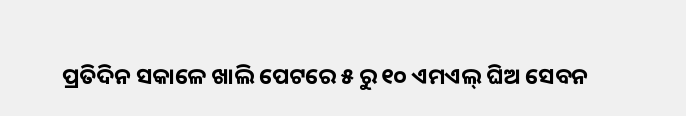ପ୍ରତିଦିନ ସକାଳେ ଖାଲି ପେଟରେ ୫ ରୁ ୧୦ ଏମଏଲ୍ ଘିଅ ସେବନ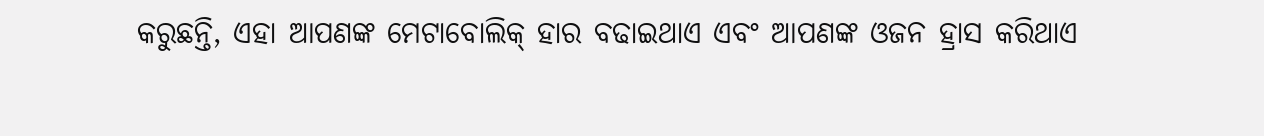କରୁଛନ୍ତି, ଏହା ଆପଣଙ୍କ ମେଟାବୋଲିକ୍ ହାର ବଢାଇଥାଏ ଏବଂ ଆପଣଙ୍କ ଓଜନ ହ୍ରାସ କରିଥାଏ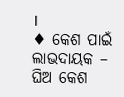।
♦ କେଶ ପାଇଁ ଲାଭଦାୟକ – ଘିଅ କେଶ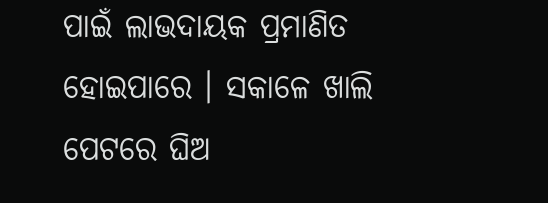ପାଇଁ ଲାଭଦାୟକ ପ୍ରମାଣିତ ହୋଇପାରେ । ସକାଳେ ଖାଲି ପେଟରେ ଘିଅ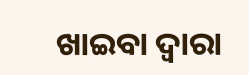ଖାଇବା ଦ୍ୱାରା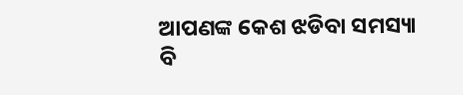ଆପଣଙ୍କ କେଶ ଝଡିବା ସମସ୍ୟା ବି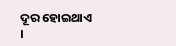ଦୂର ହୋଇଥାଏ ।